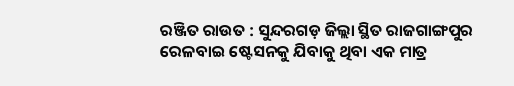ରଞ୍ଜିତ ରାଉତ : ସୁନ୍ଦରଗଡ଼ ଜିଲ୍ଲା ସ୍ଥିତ ରାଜଗାଙ୍ଗପୁର ରେଳବାଇ ଷ୍ଟେସନକୁ ଯିବାକୁ ଥିବା ଏକ ମାତ୍ର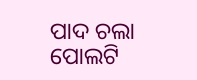ପାଦ ଚଲା ପୋଲଟି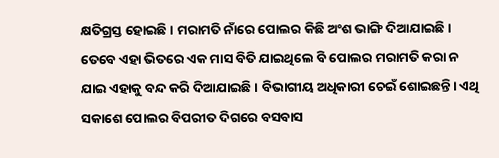କ୍ଷତିଗ୍ରସ୍ତ ହୋଇଛି। ମରାମତି ନାଁରେ ପୋଲର କିଛି ଅଂଶ ଭାଙ୍ଗି ଦିଆଯାଇଛି। ତେବେ ଏହା ଭିତରେ ଏକ ମାସ ବିତି ଯାଇଥିଲେ ବି ପୋଲର ମରାମତି କରା ନ ଯାଇ ଏହାକୁ ବନ୍ଦ କରି ଦିଆଯାଇଛି । ବିଭାଗୀୟ ଅଧିକାରୀ ଚେଇଁ ଶୋଇଛନ୍ତି। ଏଥି ସକାଶେ ପୋଲର ବିପରୀତ ଦିଗରେ ବସବାସ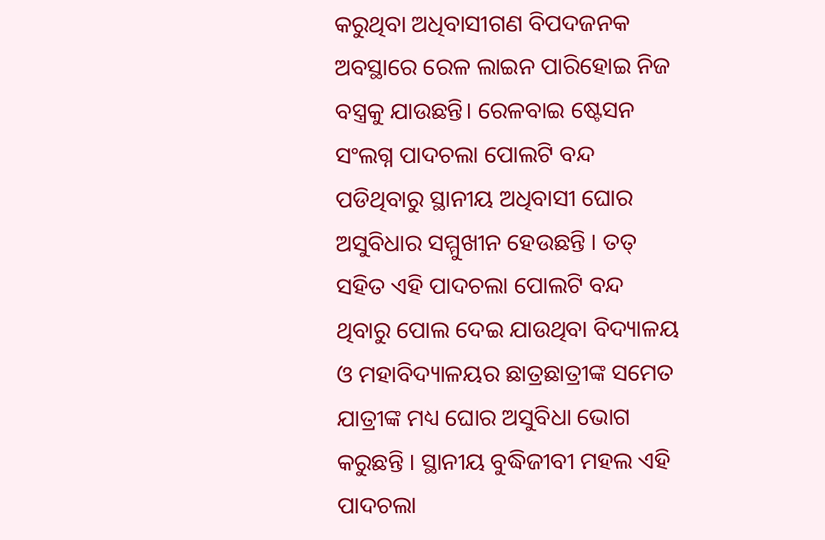କରୁଥିବା ଅଧିବାସୀଗଣ ବିପଦଜନକ ଅବସ୍ଥାରେ ରେଳ ଲାଇନ ପାରିହୋଇ ନିଜ ବସ୍ତ୍ରକୁ ଯାଉଛନ୍ତି। ରେଳବାଇ ଷ୍ଟେସନ ସଂଲଗ୍ନ ପାଦଚଲା ପୋଲଟି ବନ୍ଦ ପଡିଥିବାରୁ ସ୍ଥାନୀୟ ଅଧିବାସୀ ଘୋର ଅସୁବିଧାର ସମ୍ମୁଖୀନ ହେଉଛନ୍ତି । ତତ୍ ସହିତ ଏହି ପାଦଚଲା ପୋଲଟି ବନ୍ଦ ଥିବାରୁ ପୋଲ ଦେଇ ଯାଉଥିବା ବିଦ୍ୟାଳୟ ଓ ମହାବିଦ୍ୟାଳୟର ଛାତ୍ରଛାତ୍ରୀଙ୍କ ସମେତ ଯାତ୍ରୀଙ୍କ ମଧ୍ୟ ଘୋର ଅସୁବିଧା ଭୋଗ କରୁଛନ୍ତି । ସ୍ଥାନୀୟ ବୁଦ୍ଧିଜୀବୀ ମହଲ ଏହି ପାଦଚଲା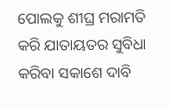ପୋଲକୁ ଶୀଘ୍ର ମରାମତି କରି ଯାତାୟତର ସୁବିଧା କରିବା ସକାଶେ ଦାବି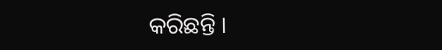କରିଛନ୍ତି ।